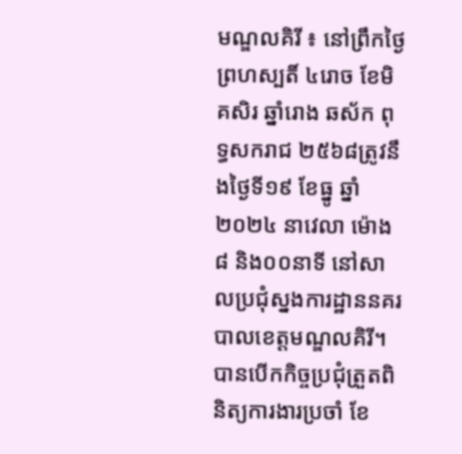មណ្ឌលគិរី ៖ នៅព្រឹកថ្ងៃព្រហស្បតិ៍ ៤រោច ខែមិគសិរ ឆ្នាំរោង ឆស័ក ពុទ្ធសករាជ ២៥៦៨ត្រូវនឹងថ្ងៃទី១៩ ខែធ្នូ ឆ្នាំ២០២៤ នាវេលា ម៉ោង៨ និង០០នាទី នៅសាលប្រជុំស្នងការដ្ឋាននគរបាលខេត្តមណ្ឌលគិរី។ បានបើកកិច្ចប្រជុំត្រួតពិនិត្យការងារប្រចាំ ខែ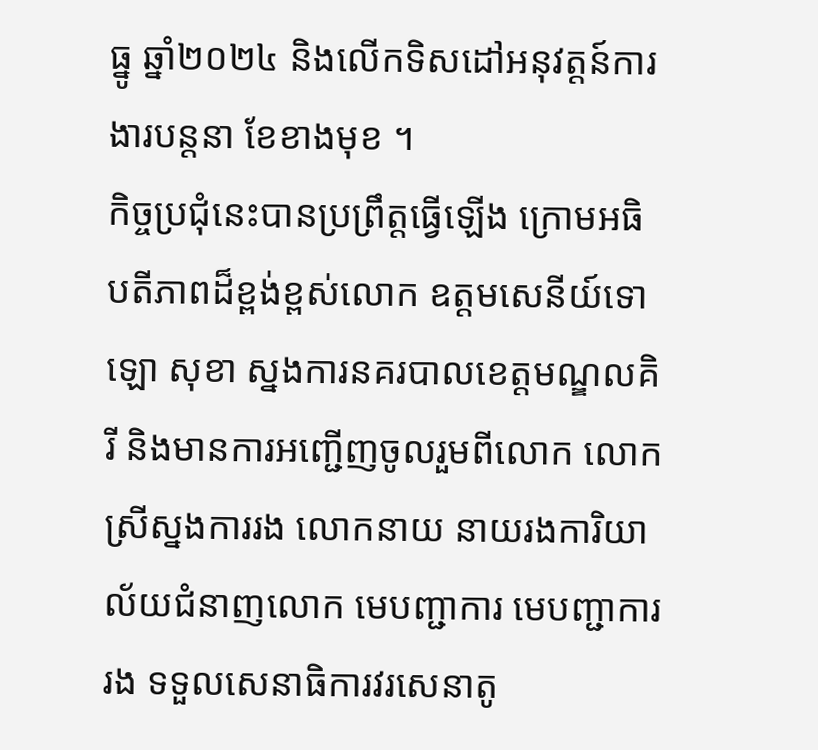ធ្នូ ឆ្នាំ២០២៤ និងលើកទិសដៅអនុវត្តន៍ការងារបន្តនា ខែខាងមុខ ។
កិច្ចប្រជុំនេះបានប្រព្រឹត្តធ្វើឡើង ក្រោមអធិបតីភាពដ៏ខ្ពង់ខ្ពស់លោក ឧត្តមសេនីយ៍ទោ ឡោ សុខា ស្នងការនគរបាលខេត្តមណ្ឌលគិរី និងមានការអញ្ជើញចូលរួមពីលោក លោកស្រីស្នងការរង លោកនាយ នាយរងការិយាល័យជំនាញលោក មេបញ្ជាការ មេបញ្ជាការរង ទទួលសេនាធិការវរសេនាតូ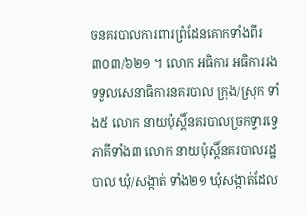ចនគរបាលការពារព្រំដែនគោកទាំងពីរ ៣០៣/៦២១ ។ លោក អធិការ អធិការរងទទួលសេនាធិការនគរបាល ក្រុង/ស្រុក ទាំង៥ លោក នាយប៉ុស្តិ៍នគរបាលច្រកទ្វារទ្វេភាគីទាំង៣ លោក នាយប៉ុស្តិ៍នគរបាលរដ្ឋបាល ឃុំ/សង្កាត់ ទាំង២១ ឃុំសង្កាត់ដែល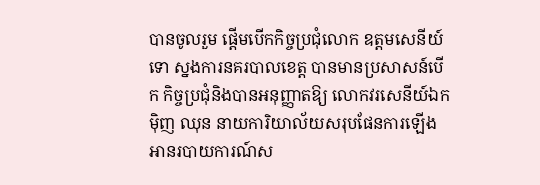បានចូលរួម ផ្តើមបើកកិច្ចប្រជុំលោក ឧត្តមសេនីយ៍ទោ ស្នងការនគរបាលខេត្ត បានមានប្រសាសន៍បើក កិច្ចប្រជុំនិងបានអនុញ្ញាតឱ្យ លោកវរសេនីយ៍ឯក ម៉ិញ ឈុន នាយការិយាល័យសរុបផែនការឡើងអានរបាយការណ៍ស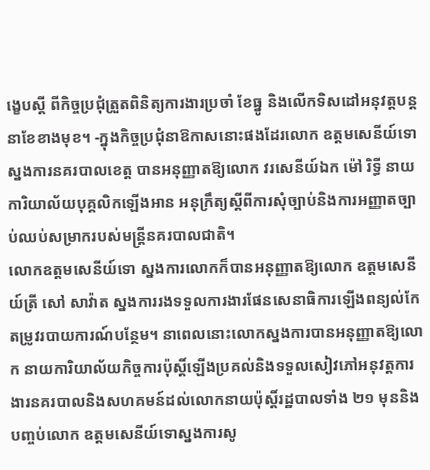ង្ខេបស្តី ពីកិច្ចប្រជុំត្រួតពិនិត្យការងារប្រចាំ ខែធ្នូ និងលើកទិសដៅអនុវត្តបន្តនាខែខាងមុខ។ -ក្នុងកិច្ចប្រជុំនាឱកាសនោះផងដែរលោក ឧត្តមសេនីយ៍ទោ ស្នងការនគរបាលខេត្ត បានអនុញ្ញាតឱ្យលោក វរសេនីយ៍ឯក ម៉ៅ រិទ្ធី នាយការិយាល័យបុគ្គលិកឡើងអាន អនុក្រឹត្យស្ដីពីការសុំច្បាប់និងការអញ្ញាតច្បាប់ឈប់សម្រាករបស់មន្ត្រីនគរបាលជាតិ។
លោកឧត្តមសេនីយ៍ទោ ស្នងការលោកក៏បានអនុញ្ញាតឱ្យលោក ឧត្តមសេនីយ៍ត្រី សៅ សាវ៉ាត ស្នងការរងទទួលការងារផែនសេនាធិការឡើងពន្យល់កែតម្រូវរបាយការណ៍បន្ថែម។ នាពេលនោះលោកស្នងការបានអនុញ្ញាតឱ្យលោក នាយការិយាល័យកិច្ចការប៉ុស្តិ៍ឡើងប្រគល់និងទទួលសៀវភៅអនុវត្តការងារនគរបាលនិងសហគមន៍ដល់លោកនាយប៉ុស្តិ៍រដ្ឋបាលទាំង ២១ មុននិងបញ្ចប់លោក ឧត្តមសេនីយ៍ទោស្នងការសូ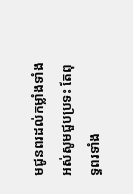មជូនពរដល់កម្លាំងទាំងអស់សូមជួបប្រទះ តែពុទ្ធពរទាំង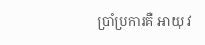ប្រាំប្រការគឺ អាយុ វ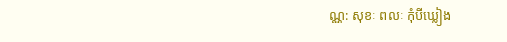ណ្ណ: សុខៈ ពលៈ កុំបីឃ្លៀង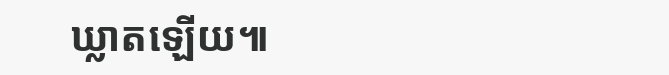ឃ្លាតឡើយ៕